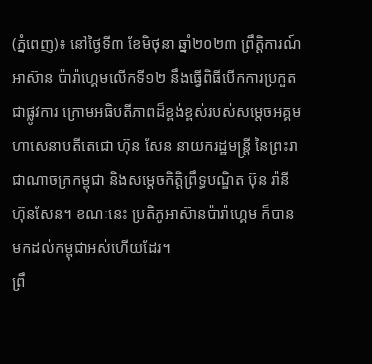(ភ្នំពេញ)៖ នៅថ្ងៃទី៣ ខែមិថុនា ឆ្នាំ២០២៣ ព្រឹត្តិការណ៍អាស៊ាន ប៉ារ៉ាហ្គេមលើកទី១២ នឹងធ្វើពិធីបើកការប្រកួតជាផ្លូវការ ក្រោមអធិបតីភាពដ៏ខ្ពង់ខ្ពស់របស់សម្ដេចអគ្គមហាសេនាបតីតេជោ ហ៊ុន សែន នាយករដ្ឋមន្ត្រី នៃព្រះរាជាណាចក្រកម្ពុជា និងសម្ដេចកិត្តិព្រឹទ្ធបណ្ឌិត ប៊ុន រ៉ានី ហ៊ុនសែន។ ខណៈនេះ ប្រតិភូអាស៊ានប៉ារ៉ាហ្គេម ក៏បានមកដល់កម្ពុជាអស់ហើយដែរ។
ព្រឹ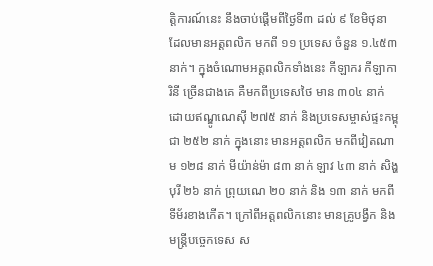ត្តិការណ៍នេះ នឹងចាប់ផ្ដើមពីថ្ងៃទី៣ ដល់ ៩ ខែមិថុនា ដែលមានអត្តពលិក មកពី ១១ ប្រទេស ចំនួន ១.៤៥៣ នាក់។ ក្នុងចំណោមអត្តពលិកទាំងនេះ កីឡាករ កីឡាការិនី ច្រើនជាងគេ គឺមកពីប្រទេសថៃ មាន ៣០៤ នាក់ ដោយឥណ្ឌូណេស៊ី ២៧៥ នាក់ និងប្រទេសម្ចាស់ផ្ទះកម្ពុជា ២៥២ នាក់ ក្នុងនោះ មានអត្តពលិក មកពីវៀតណាម ១២៨ នាក់ មីយ៉ាន់ម៉ា ៨៣ នាក់ ឡាវ ៤៣ នាក់ សិង្ហបុរី ២៦ នាក់ ព្រុយណេ ២០ នាក់ និង ១៣ នាក់ មកពីទីម័រខាងកើត។ ក្រៅពីអត្តពលិកនោះ មានគ្រូបង្វឹក និងមន្ត្រីបច្ចេកទេស ស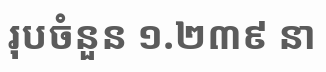រុបចំនួន ១.២៣៩ នា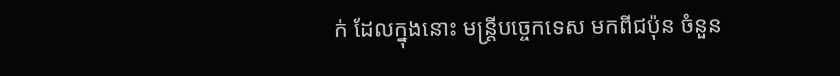ក់ ដែលក្នុងនោះ មន្ត្រីបច្ចេកទេស មកពីជប៉ុន ចំនួន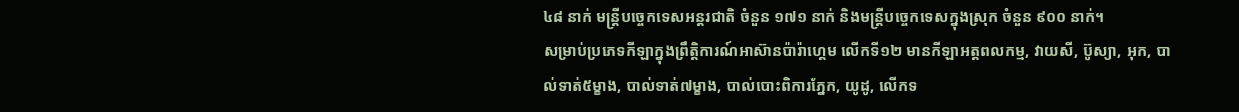៤៨ នាក់ មន្ត្រីបច្ចេកទេសអន្ដរជាតិ ចំនួន ១៧១ នាក់ និងមន្ត្រីបច្ចេកទេសក្នុងស្រុក ចំនួន ៩០០ នាក់។
សម្រាប់ប្រភេទកីឡាក្នុងព្រឹត្តិការណ៍អាស៊ានប៉ារ៉ាហ្គេម លើកទី១២ មានកីឡាអត្តពលកម្ម, វាយសី, ប៊ូស្យា, អុក, បាល់ទាត់៥ម្ខាង, បាល់ទាត់៧ម្ខាង, បាល់បោះពិការភ្នែក, យូដូ, លើកទ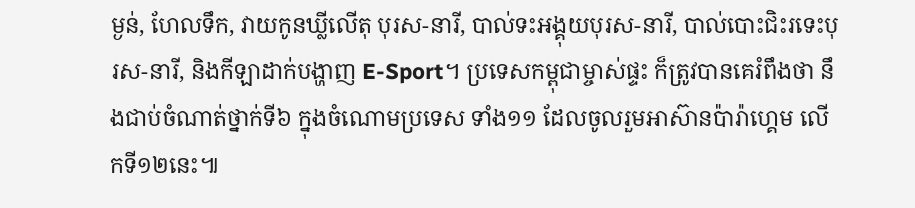ម្ងន់, ហែលទឹក, វាយកូនឃ្លីលើតុ បុរស-នារី, បាល់ទះអង្គុយបុរស-នារី, បាល់បោះជិះរទេះបុរស-នារី, និងកីឡាដាក់បង្ហាញ E-Sport។ ប្រទេសកម្ពុជាម្ចាស់ផ្ទះ ក៏ត្រូវបានគេរំពឹងថា នឹងជាប់ចំណាត់ថ្នាក់ទី៦ ក្នុងចំណោមប្រទេស ទាំង១១ ដែលចូលរួមអាស៊ានប៉ារ៉ាហ្គេម លើកទី១២នេះ៕